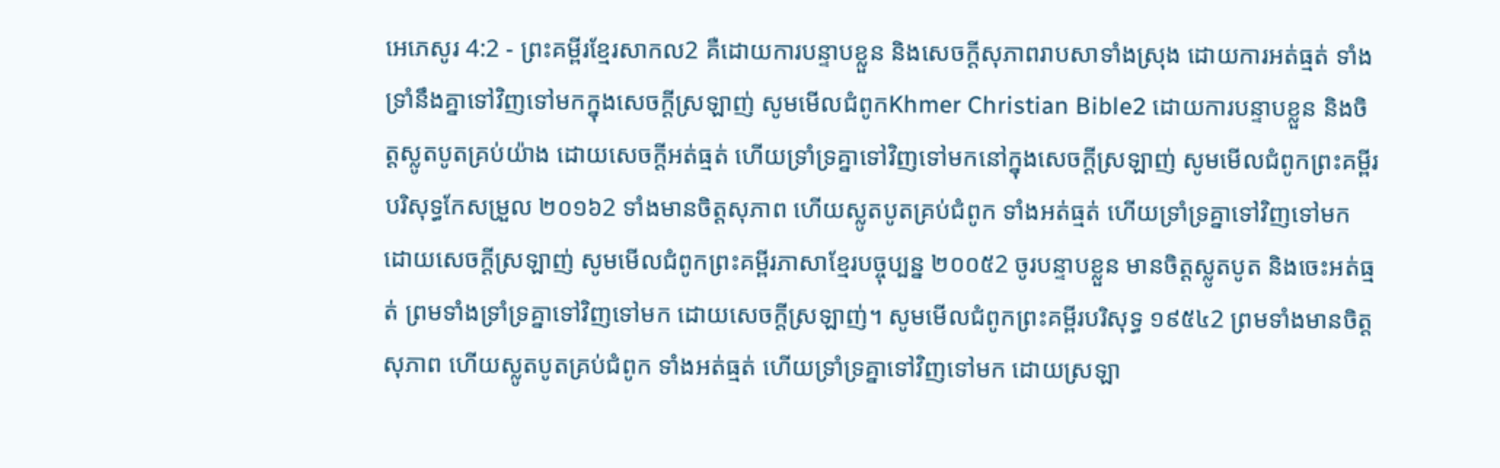អេភេសូរ 4:2 - ព្រះគម្ពីរខ្មែរសាកល2 គឺដោយការបន្ទាបខ្លួន និងសេចក្ដីសុភាពរាបសាទាំងស្រុង ដោយការអត់ធ្មត់ ទាំងទ្រាំនឹងគ្នាទៅវិញទៅមកក្នុងសេចក្ដីស្រឡាញ់ សូមមើលជំពូកKhmer Christian Bible2 ដោយការបន្ទាបខ្លួន និងចិត្ដស្លូតបូតគ្រប់យ៉ាង ដោយសេចក្ដីអត់ធ្មត់ ហើយទ្រាំទ្រគ្នាទៅវិញទៅមកនៅក្នុងសេចក្ដីស្រឡាញ់ សូមមើលជំពូកព្រះគម្ពីរបរិសុទ្ធកែសម្រួល ២០១៦2 ទាំងមានចិត្តសុភាព ហើយស្លូតបូតគ្រប់ជំពូក ទាំងអត់ធ្មត់ ហើយទ្រាំទ្រគ្នាទៅវិញទៅមក ដោយសេចក្ដីស្រឡាញ់ សូមមើលជំពូកព្រះគម្ពីរភាសាខ្មែរបច្ចុប្បន្ន ២០០៥2 ចូរបន្ទាបខ្លួន មានចិត្តស្លូតបូត និងចេះអត់ធ្មត់ ព្រមទាំងទ្រាំទ្រគ្នាទៅវិញទៅមក ដោយសេចក្ដីស្រឡាញ់។ សូមមើលជំពូកព្រះគម្ពីរបរិសុទ្ធ ១៩៥៤2 ព្រមទាំងមានចិត្តសុភាព ហើយស្លូតបូតគ្រប់ជំពូក ទាំងអត់ធ្មត់ ហើយទ្រាំទ្រគ្នាទៅវិញទៅមក ដោយស្រឡា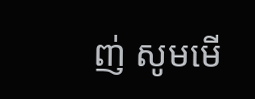ញ់ សូមមើ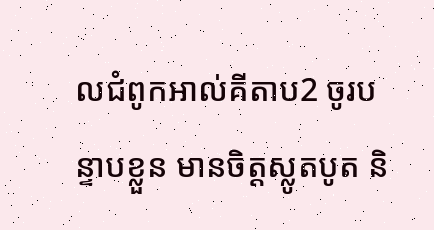លជំពូកអាល់គីតាប2 ចូរបន្ទាបខ្លួន មានចិត្ដស្លូតបូត និ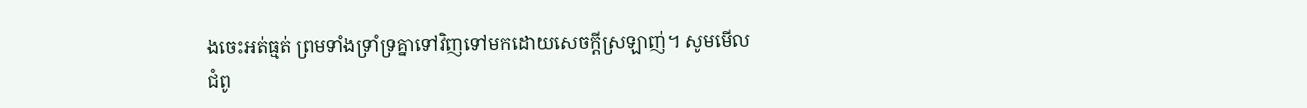ងចេះអត់ធ្មត់ ព្រមទាំងទ្រាំទ្រគ្នាទៅវិញទៅមកដោយសេចក្ដីស្រឡាញ់។ សូមមើលជំពូ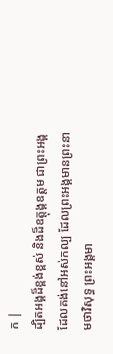ក |
ដ្បិតអង្គដ៏ខ្ពង់ខ្ពស់ និងដ៏ឧត្ដុង្គឧត្ដម ជាព្រះអង្គដែលគង់នៅអស់កល្ប ដែលព្រះអង្គមានព្រះនាមថាវិសុទ្ធ ព្រះអង្គមា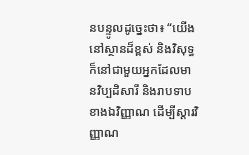នបន្ទូលដូច្នេះថា៖ “យើងនៅស្ថានដ៏ខ្ពស់ និងវិសុទ្ធ ក៏នៅជាមួយអ្នកដែលមានវិប្បដិសារី និងរាបទាបខាងឯវិញ្ញាណ ដើម្បីស្ដារវិញ្ញាណ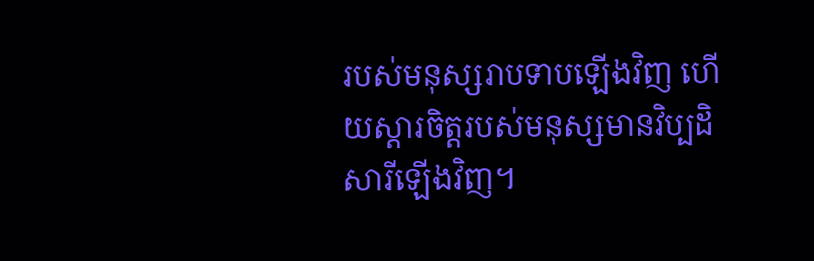របស់មនុស្សរាបទាបឡើងវិញ ហើយស្ដារចិត្តរបស់មនុស្សមានវិប្បដិសារីឡើងវិញ។